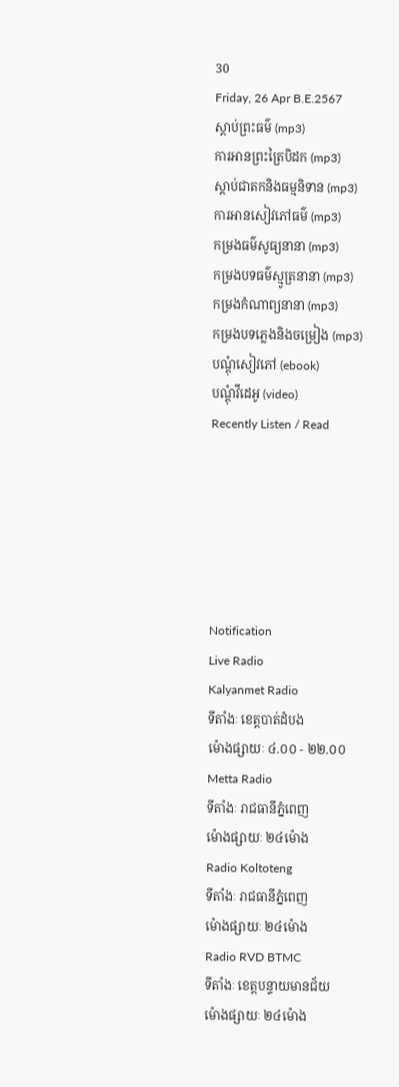30
Friday, 26 Apr B.E.2567
ស្តាប់ព្រះធម៌ (mp3)
ការអានព្រះត្រៃបិដក (mp3)
ស្តាប់ជាតកនិងធម្មនិទាន (mp3)
ការអានសៀវភៅធម៌ (mp3)
កម្រងធម៌សូធ្យនានា (mp3)
កម្រងបទធម៌ស្មូត្រនានា (mp3)
កម្រងកំណាព្យនានា (mp3)
កម្រងបទភ្លេងនិងចម្រៀង (mp3)
បណ្តុំសៀវភៅ (ebook)
បណ្តុំវីដេអូ (video)
Recently Listen / Read






Notification
Live Radio
Kalyanmet Radio
ទីតាំងៈ ខេត្តបាត់ដំបង
ម៉ោងផ្សាយៈ ៤.០០ - ២២.០០
Metta Radio
ទីតាំងៈ រាជធានីភ្នំពេញ
ម៉ោងផ្សាយៈ ២៤ម៉ោង
Radio Koltoteng
ទីតាំងៈ រាជធានីភ្នំពេញ
ម៉ោងផ្សាយៈ ២៤ម៉ោង
Radio RVD BTMC
ទីតាំងៈ ខេត្តបន្ទាយមានជ័យ
ម៉ោងផ្សាយៈ ២៤ម៉ោង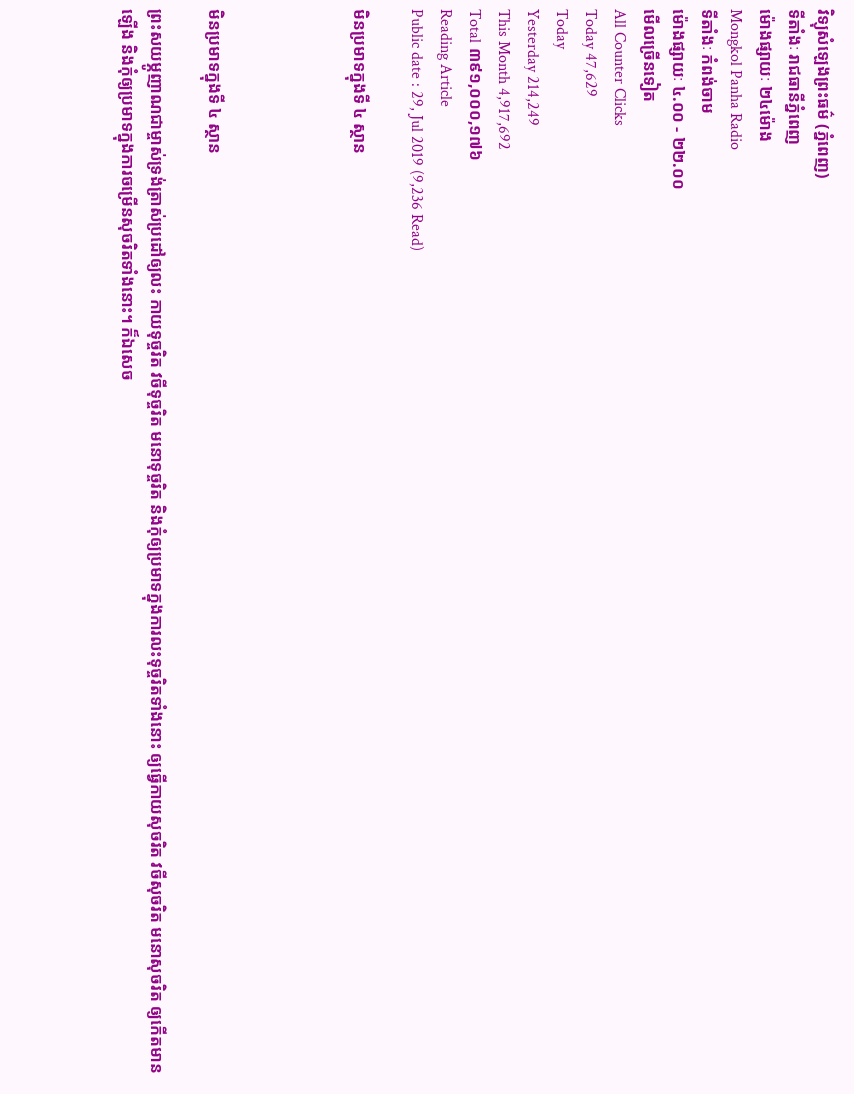វិទ្យុសំឡេងព្រះធម៌ (ភ្នំពេញ)
ទីតាំងៈ រាជធានីភ្នំពេញ
ម៉ោងផ្សាយៈ ២៤ម៉ោង
Mongkol Panha Radio
ទីតាំងៈ កំពង់ចាម
ម៉ោងផ្សាយៈ ៤.០០ - ២២.០០
មើលច្រើនទៀត
All Counter Clicks
Today 47,629
Today
Yesterday 214,249
This Month 4,917,692
Total ៣៩១,០០០,១៧៦
Reading Article
Public date : 29, Jul 2019 (9,236 Read)

មិនប្រមាទក្នុងទី ៤ ស្ថាន




មិនប្រមាទក្នុងទី ៤ ស្ថាន

ព្រះសយម្ភូញាណជាម្ចាស់ទ្រង់ត្រាស់ប្រដៅឲ្យលះ កាយទុច្ចរិត វចីទុច្ចរិត មនោទុច្ចរិត និងកុំឲ្យប្រមាទក្នុងការលះទុច្ចរិតទាំងនោះ ឲ្យធ្វើកាយសុចរិត វចីសុចរិត មនោសុចរិត ឲ្យកើតមានឡើង និងកុំឲ្យប្រមាទក្នុងការចម្រើនសុចរិតទាំងនោះ។ ក៏ឯសេច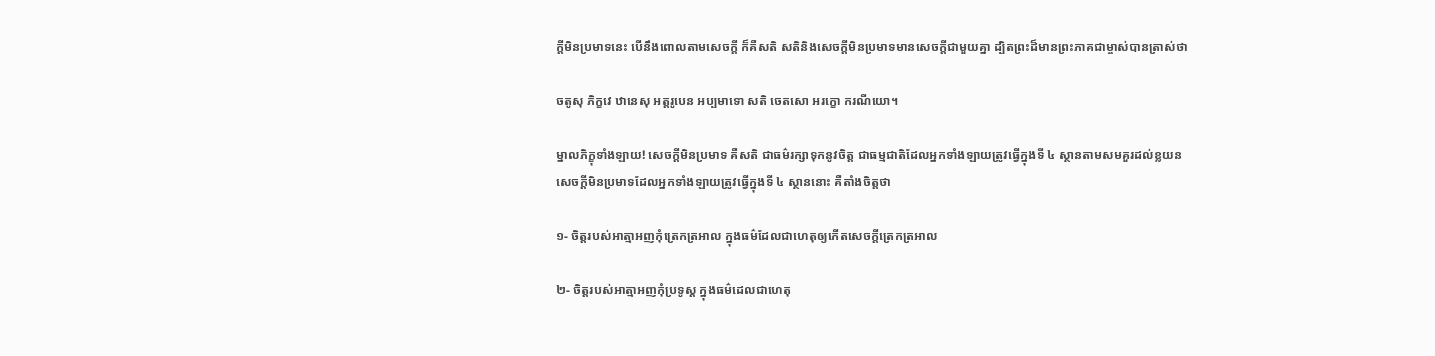ក្ដីមិនប្រមាទនេះ បើនឹងពោលតាមសេចក្ដី ក៏គឺសតិ សតិនិងសេចក្ដីមិនប្រមាទមានសេចក្ដីជាមួយគ្នា ដ្បិតព្រះដ៏មានព្រះភាគជាម្ចាស់បានត្រាស់ថា

ចតូសុ ភិក្ខវេ ឋានេសុ អត្តរូបេន អប្បមាទោ សតិ ចេតសោ អរក្ខោ ករណីយោ។

ម្នាលភិក្ខុទាំងឡាយ! សេចក្ដីមិនប្រមាទ គឺសតិ ជាធម៌រក្សាទុកនូវចិត្ត ជាធម្មជាតិដែលអ្នកទាំងឡាយត្រូវធ្វើក្នុងទី ៤ ស្ថានតាមសមគួរដល់ខ្លយន សេចក្ដីមិនប្រមាទដែលអ្នកទាំងឡាយត្រូវធ្វើក្នុងទី ៤ ស្ថាននោះ គឺតាំងចិត្តថា

១- ចិត្តរបស់អាត្មាអញកុំត្រេកត្រអាល ក្នុងធម៌ដែលជាហេតុឲ្យកើតសេចក្ដីត្រេកត្រអាល

២- ចិត្តរបស់អាត្មាអញកុំប្រទូស្ដ ក្នុងធម៌ដេលជាហេតុ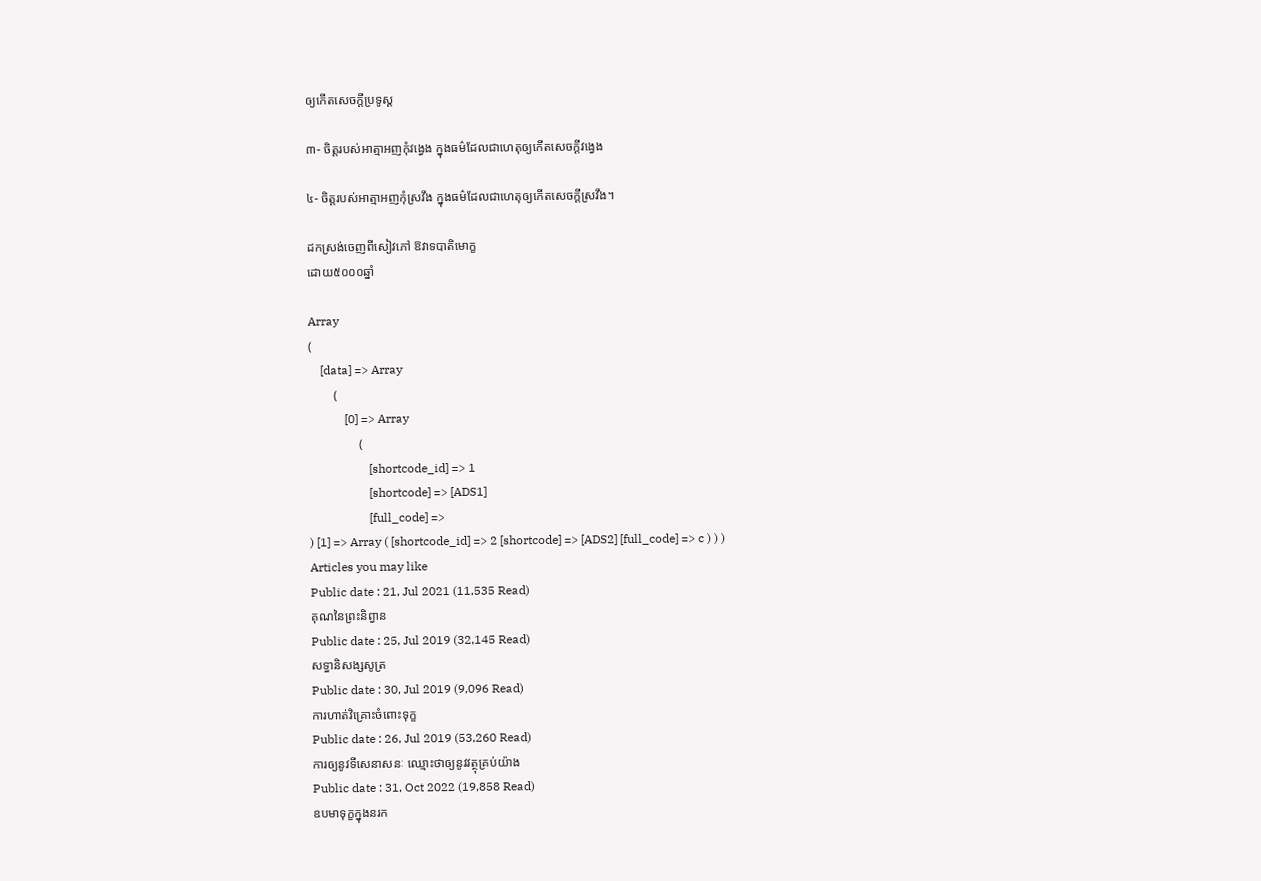ឲ្យកើតសេចក្ដីប្រទូស្ដ

៣- ចិត្តរបស់អាត្មាអញកុំវង្វេង ក្នុងធម៌ដែលជាហេតុឲ្យកើតសេចក្ដីវង្វេង

៤- ចិត្តរបស់អាត្មាអញកុំស្រវឹង ក្នុងធម៌ដែលជាហេតុឲ្យកើតសេចក្ដីស្រវឹង។

ដកស្រង់ចេញពីសៀវភៅ ឱវាទបាតិមោក្ខ
ដោយ៥០០០ឆ្នាំ

Array
(
    [data] => Array
        (
            [0] => Array
                (
                    [shortcode_id] => 1
                    [shortcode] => [ADS1]
                    [full_code] =>
) [1] => Array ( [shortcode_id] => 2 [shortcode] => [ADS2] [full_code] => c ) ) )
Articles you may like
Public date : 21, Jul 2021 (11,535 Read)
គុណនៃព្រះនិព្វាន
Public date : 25, Jul 2019 (32,145 Read)
សទ្ធានិសង្សសូត្រ
Public date : 30, Jul 2019 (9,096 Read)
ការហាត់វិគ្រោះចំពោះទុក្ខ
Public date : 26, Jul 2019 (53,260 Read)
ការឲ្យនូវទីសេនាសនៈ ឈ្មោះថាឲ្យនូវវត្ថុគ្រប់យ៉ាង
Public date : 31, Oct 2022 (19,858 Read)
ឧបមាទុក្ខក្នុងនរក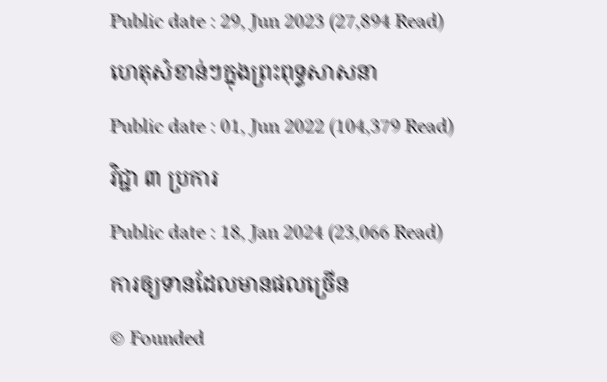Public date : 29, Jun 2023 (27,894 Read)
ហេតុសំខាន់ៗក្នុងព្រះពុទ្ធសាសនា
Public date : 01, Jun 2022 (104,379 Read)
វិជ្ជា ៣ ប្រការ
Public date : 18, Jan 2024 (23,066 Read)
ការឲ្យទានដែលមានផលច្រើន
© Founded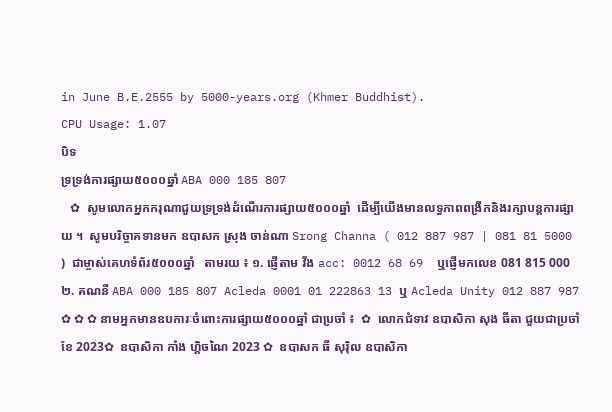in June B.E.2555 by 5000-years.org (Khmer Buddhist).
CPU Usage: 1.07
បិទ
ទ្រទ្រង់ការផ្សាយ៥០០០ឆ្នាំ ABA 000 185 807
   ✿  សូមលោកអ្នកករុណាជួយទ្រទ្រង់ដំណើរការផ្សាយ៥០០០ឆ្នាំ  ដើម្បីយើងមានលទ្ធភាពពង្រីកនិងរក្សាបន្តការផ្សាយ ។  សូមបរិច្ចាគទានមក ឧបាសក ស្រុង ចាន់ណា Srong Channa ( 012 887 987 | 081 81 5000 )  ជាម្ចាស់គេហទំព័រ៥០០០ឆ្នាំ   តាមរយ ៖ ១. ផ្ញើតាម វីង acc: 0012 68 69  ឬផ្ញើមកលេខ 081 815 000 ២. គណនី ABA 000 185 807 Acleda 0001 01 222863 13 ឬ Acleda Unity 012 887 987   ✿ ✿ ✿ នាមអ្នកមានឧបការៈចំពោះការផ្សាយ៥០០០ឆ្នាំ ជាប្រចាំ ៖  ✿  លោកជំទាវ ឧបាសិកា សុង ធីតា ជួយជាប្រចាំខែ 2023✿  ឧបាសិកា កាំង ហ្គិចណៃ 2023 ✿  ឧបាសក ធី សុរ៉ិល ឧបាសិកា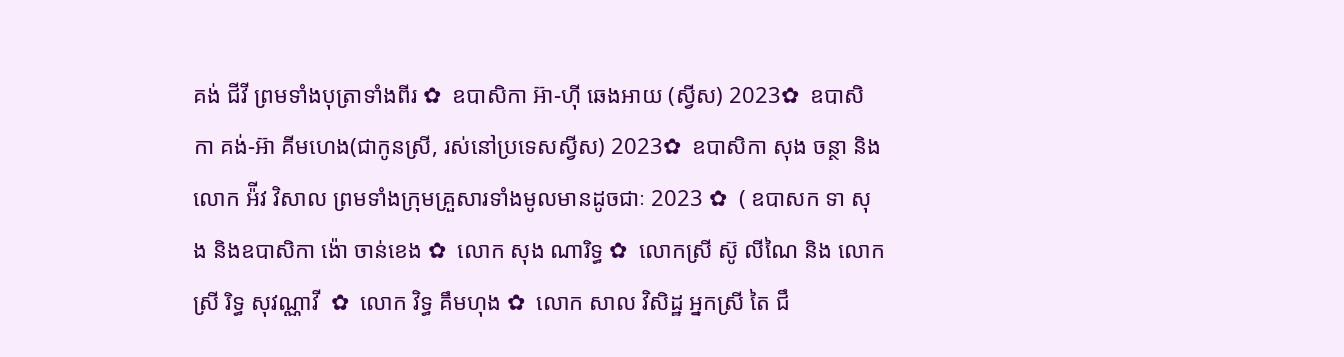គង់ ជីវី ព្រមទាំងបុត្រាទាំងពីរ ✿  ឧបាសិកា អ៊ា-ហុី ឆេងអាយ (ស្វីស) 2023✿  ឧបាសិកា គង់-អ៊ា គីមហេង(ជាកូនស្រី, រស់នៅប្រទេសស្វីស) 2023✿  ឧបាសិកា សុង ចន្ថា និង លោក អ៉ីវ វិសាល ព្រមទាំងក្រុមគ្រួសារទាំងមូលមានដូចជាៈ 2023 ✿  ( ឧបាសក ទា សុង និងឧបាសិកា ង៉ោ ចាន់ខេង ✿  លោក សុង ណារិទ្ធ ✿  លោកស្រី ស៊ូ លីណៃ និង លោកស្រី រិទ្ធ សុវណ្ណាវី  ✿  លោក វិទ្ធ គឹមហុង ✿  លោក សាល វិសិដ្ឋ អ្នកស្រី តៃ ជឹ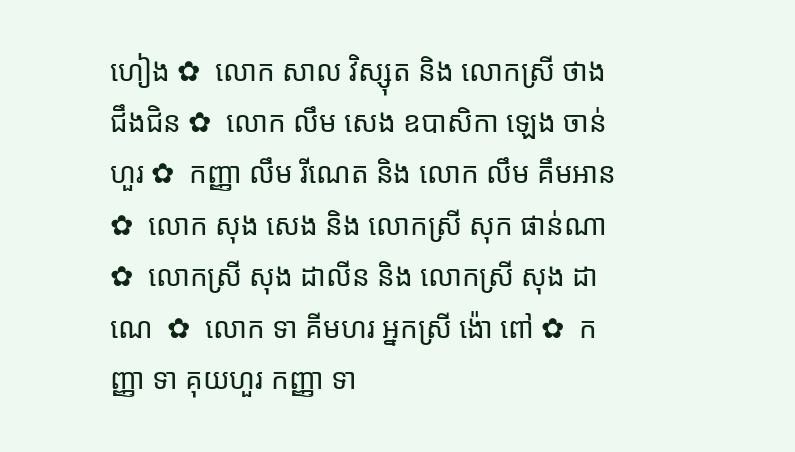ហៀង ✿  លោក សាល វិស្សុត និង លោកស្រី ថាង ជឹងជិន ✿  លោក លឹម សេង ឧបាសិកា ឡេង ចាន់ហួរ ✿  កញ្ញា លឹម រីណេត និង លោក លឹម គឹមអាន ✿  លោក សុង សេង និង លោកស្រី សុក ផាន់ណា ✿  លោកស្រី សុង ដាលីន និង លោកស្រី សុង ដាណេ  ✿  លោក ទា គីមហរ អ្នកស្រី ង៉ោ ពៅ ✿  កញ្ញា ទា គុយហួរ កញ្ញា ទា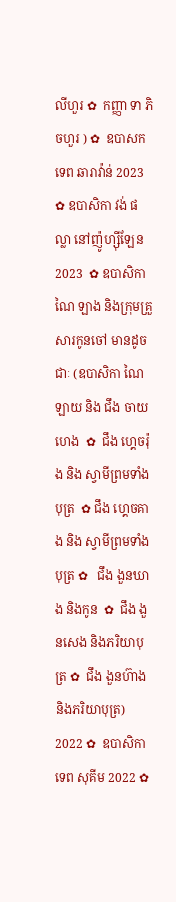លីហួរ ✿  កញ្ញា ទា ភិចហួរ ) ✿  ឧបាសក ទេព ឆារាវ៉ាន់ 2023 ✿ ឧបាសិកា វង់ ផល្លា នៅញ៉ូហ្ស៊ីឡែន 2023  ✿ ឧបាសិកា ណៃ ឡាង និងក្រុមគ្រួសារកូនចៅ មានដូចជាៈ (ឧបាសិកា ណៃ ឡាយ និង ជឹង ចាយហេង  ✿  ជឹង ហ្គេចរ៉ុង និង ស្វាមីព្រមទាំងបុត្រ  ✿ ជឹង ហ្គេចគាង និង ស្វាមីព្រមទាំងបុត្រ ✿   ជឹង ងួនឃាង និងកូន  ✿  ជឹង ងួនសេង និងភរិយាបុត្រ ✿  ជឹង ងួនហ៊ាង និងភរិយាបុត្រ)  2022 ✿  ឧបាសិកា ទេព សុគីម 2022 ✿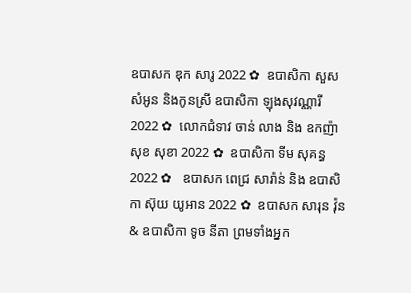ឧបាសក ឌុក សារូ 2022 ✿  ឧបាសិកា សួស សំអូន និងកូនស្រី ឧបាសិកា ឡុងសុវណ្ណារី 2022 ✿  លោកជំទាវ ចាន់ លាង និង ឧកញ៉ា សុខ សុខា 2022 ✿  ឧបាសិកា ទីម សុគន្ធ 2022 ✿   ឧបាសក ពេជ្រ សារ៉ាន់ និង ឧបាសិកា ស៊ុយ យូអាន 2022 ✿  ឧបាសក សារុន វ៉ុន & ឧបាសិកា ទូច នីតា ព្រមទាំងអ្នក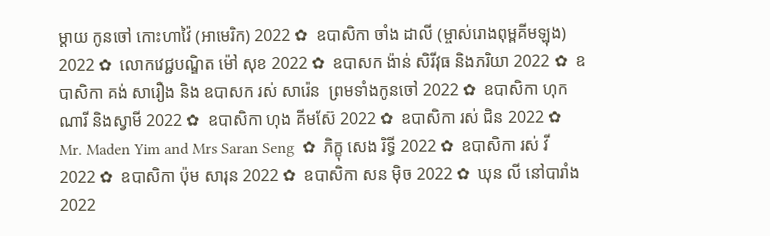ម្តាយ កូនចៅ កោះហាវ៉ៃ (អាមេរិក) 2022 ✿  ឧបាសិកា ចាំង ដាលី (ម្ចាស់រោងពុម្ពគីមឡុង) 2022 ✿  លោកវេជ្ជបណ្ឌិត ម៉ៅ សុខ 2022 ✿  ឧបាសក ង៉ាន់ សិរីវុធ និងភរិយា 2022 ✿  ឧបាសិកា គង់ សារឿង និង ឧបាសក រស់ សារ៉េន  ព្រមទាំងកូនចៅ 2022 ✿  ឧបាសិកា ហុក ណារី និងស្វាមី 2022 ✿  ឧបាសិកា ហុង គីមស៊ែ 2022 ✿  ឧបាសិកា រស់ ជិន 2022 ✿  Mr. Maden Yim and Mrs Saran Seng  ✿  ភិក្ខុ សេង រិទ្ធី 2022 ✿  ឧបាសិកា រស់ វី 2022 ✿  ឧបាសិកា ប៉ុម សារុន 2022 ✿  ឧបាសិកា សន ម៉ិច 2022 ✿  ឃុន លី នៅបារាំង 2022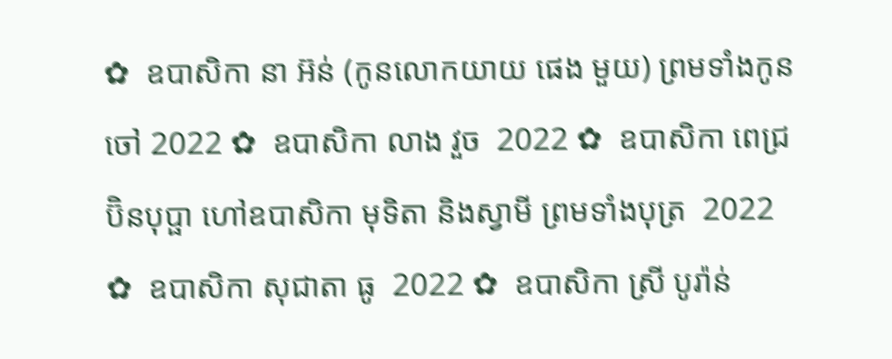✿  ឧបាសិកា នា អ៊ន់ (កូនលោកយាយ ផេង មួយ) ព្រមទាំងកូនចៅ 2022 ✿  ឧបាសិកា លាង វួច  2022 ✿  ឧបាសិកា ពេជ្រ ប៊ិនបុប្ផា ហៅឧបាសិកា មុទិតា និងស្វាមី ព្រមទាំងបុត្រ  2022 ✿  ឧបាសិកា សុជាតា ធូ  2022 ✿  ឧបាសិកា ស្រី បូរ៉ាន់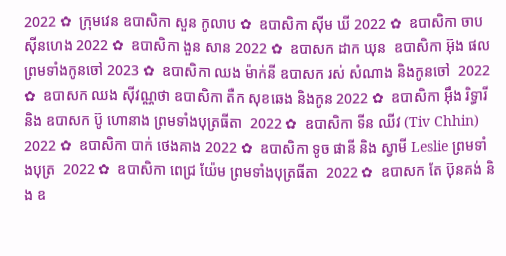2022 ✿  ក្រុមវេន ឧបាសិកា សួន កូលាប ✿  ឧបាសិកា ស៊ីម ឃី 2022 ✿  ឧបាសិកា ចាប ស៊ីនហេង 2022 ✿  ឧបាសិកា ងួន សាន 2022 ✿  ឧបាសក ដាក ឃុន  ឧបាសិកា អ៊ុង ផល ព្រមទាំងកូនចៅ 2023 ✿  ឧបាសិកា ឈង ម៉ាក់នី ឧបាសក រស់ សំណាង និងកូនចៅ  2022 ✿  ឧបាសក ឈង សុីវណ្ណថា ឧបាសិកា តឺក សុខឆេង និងកូន 2022 ✿  ឧបាសិកា អុឹង រិទ្ធារី និង ឧបាសក ប៊ូ ហោនាង ព្រមទាំងបុត្រធីតា  2022 ✿  ឧបាសិកា ទីន ឈីវ (Tiv Chhin)  2022 ✿  ឧបាសិកា បាក់ ថេងគាង 2022 ✿  ឧបាសិកា ទូច ផានី និង ស្វាមី Leslie ព្រមទាំងបុត្រ  2022 ✿  ឧបាសិកា ពេជ្រ យ៉ែម ព្រមទាំងបុត្រធីតា  2022 ✿  ឧបាសក តែ ប៊ុនគង់ និង ឧ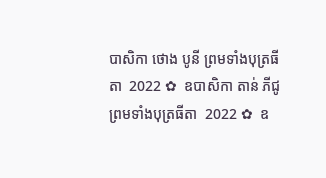បាសិកា ថោង បូនី ព្រមទាំងបុត្រធីតា  2022 ✿  ឧបាសិកា តាន់ ភីជូ ព្រមទាំងបុត្រធីតា  2022 ✿  ឧ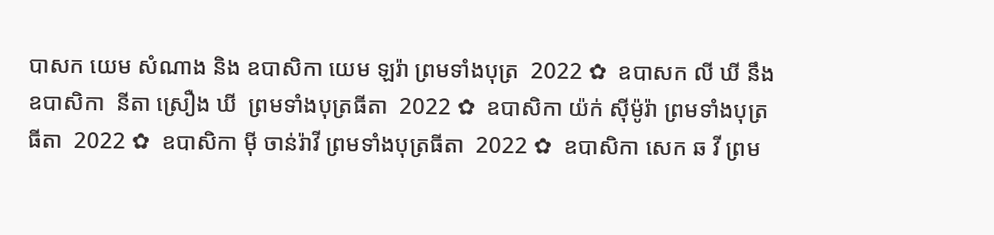បាសក យេម សំណាង និង ឧបាសិកា យេម ឡរ៉ា ព្រមទាំងបុត្រ  2022 ✿  ឧបាសក លី ឃី នឹង ឧបាសិកា  នីតា ស្រឿង ឃី  ព្រមទាំងបុត្រធីតា  2022 ✿  ឧបាសិកា យ៉ក់ សុីម៉ូរ៉ា ព្រមទាំងបុត្រធីតា  2022 ✿  ឧបាសិកា មុី ចាន់រ៉ាវី ព្រមទាំងបុត្រធីតា  2022 ✿  ឧបាសិកា សេក ឆ វី ព្រម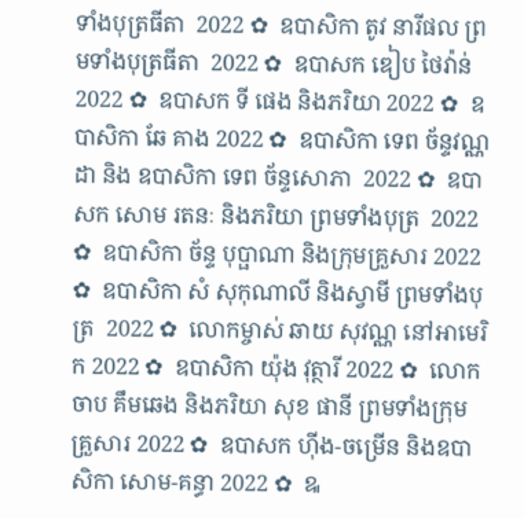ទាំងបុត្រធីតា  2022 ✿  ឧបាសិកា តូវ នារីផល ព្រមទាំងបុត្រធីតា  2022 ✿  ឧបាសក ឌៀប ថៃវ៉ាន់ 2022 ✿  ឧបាសក ទី ផេង និងភរិយា 2022 ✿  ឧបាសិកា ឆែ គាង 2022 ✿  ឧបាសិកា ទេព ច័ន្ទវណ្ណដា និង ឧបាសិកា ទេព ច័ន្ទសោភា  2022 ✿  ឧបាសក សោម រតនៈ និងភរិយា ព្រមទាំងបុត្រ  2022 ✿  ឧបាសិកា ច័ន្ទ បុប្ផាណា និងក្រុមគ្រួសារ 2022 ✿  ឧបាសិកា សំ សុកុណាលី និងស្វាមី ព្រមទាំងបុត្រ  2022 ✿  លោកម្ចាស់ ឆាយ សុវណ្ណ នៅអាមេរិក 2022 ✿  ឧបាសិកា យ៉ុង វុត្ថារី 2022 ✿  លោក ចាប គឹមឆេង និងភរិយា សុខ ផានី ព្រមទាំងក្រុមគ្រួសារ 2022 ✿  ឧបាសក ហ៊ីង-ចម្រើន និងឧបាសិកា សោម-គន្ធា 2022 ✿  ឩ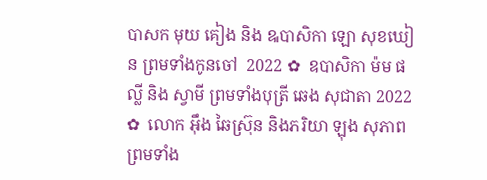បាសក មុយ គៀង និង ឩបាសិកា ឡោ សុខឃៀន ព្រមទាំងកូនចៅ  2022 ✿  ឧបាសិកា ម៉ម ផល្លី និង ស្វាមី ព្រមទាំងបុត្រី ឆេង សុជាតា 2022 ✿  លោក អ៊ឹង ឆៃស្រ៊ុន និងភរិយា ឡុង សុភាព ព្រមទាំង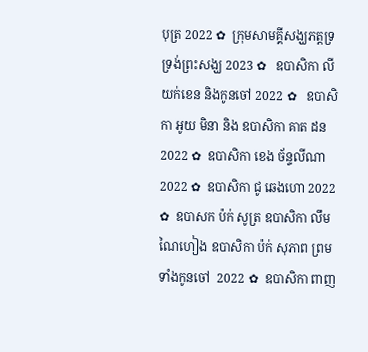បុត្រ 2022 ✿  ក្រុមសាមគ្គីសង្ឃភត្តទ្រទ្រង់ព្រះសង្ឃ 2023 ✿   ឧបាសិកា លី យក់ខេន និងកូនចៅ 2022 ✿   ឧបាសិកា អូយ មិនា និង ឧបាសិកា គាត ដន 2022 ✿  ឧបាសិកា ខេង ច័ន្ទលីណា 2022 ✿  ឧបាសិកា ជូ ឆេងហោ 2022 ✿  ឧបាសក ប៉ក់ សូត្រ ឧបាសិកា លឹម ណៃហៀង ឧបាសិកា ប៉ក់ សុភាព ព្រមទាំងកូនចៅ  2022 ✿  ឧបាសិកា ពាញ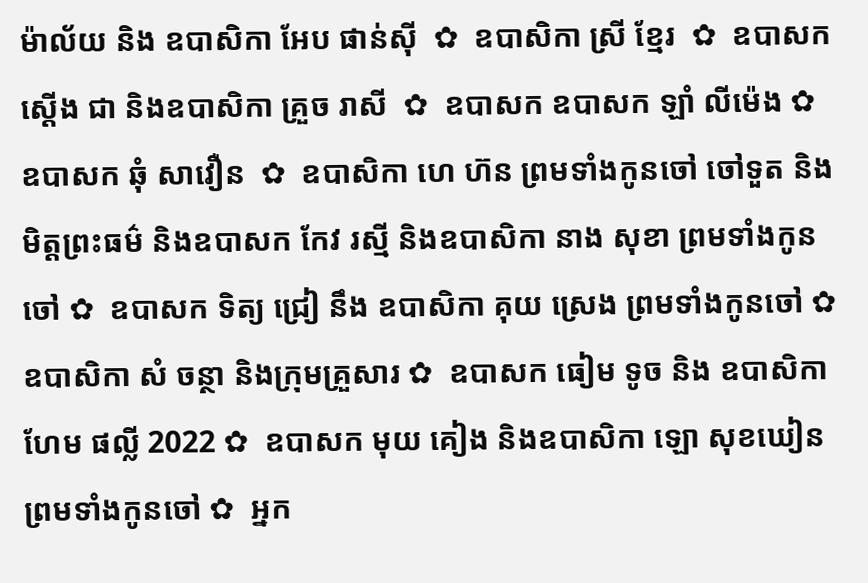ម៉ាល័យ និង ឧបាសិកា អែប ផាន់ស៊ី  ✿  ឧបាសិកា ស្រី ខ្មែរ  ✿  ឧបាសក ស្តើង ជា និងឧបាសិកា គ្រួច រាសី  ✿  ឧបាសក ឧបាសក ឡាំ លីម៉េង ✿  ឧបាសក ឆុំ សាវឿន  ✿  ឧបាសិកា ហេ ហ៊ន ព្រមទាំងកូនចៅ ចៅទួត និងមិត្តព្រះធម៌ និងឧបាសក កែវ រស្មី និងឧបាសិកា នាង សុខា ព្រមទាំងកូនចៅ ✿  ឧបាសក ទិត្យ ជ្រៀ នឹង ឧបាសិកា គុយ ស្រេង ព្រមទាំងកូនចៅ ✿  ឧបាសិកា សំ ចន្ថា និងក្រុមគ្រួសារ ✿  ឧបាសក ធៀម ទូច និង ឧបាសិកា ហែម ផល្លី 2022 ✿  ឧបាសក មុយ គៀង និងឧបាសិកា ឡោ សុខឃៀន ព្រមទាំងកូនចៅ ✿  អ្នក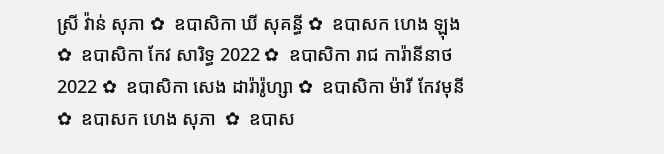ស្រី វ៉ាន់ សុភា ✿  ឧបាសិកា ឃី សុគន្ធី ✿  ឧបាសក ហេង ឡុង  ✿  ឧបាសិកា កែវ សារិទ្ធ 2022 ✿  ឧបាសិកា រាជ ការ៉ានីនាថ 2022 ✿  ឧបាសិកា សេង ដារ៉ារ៉ូហ្សា ✿  ឧបាសិកា ម៉ារី កែវមុនី ✿  ឧបាសក ហេង សុភា  ✿  ឧបាស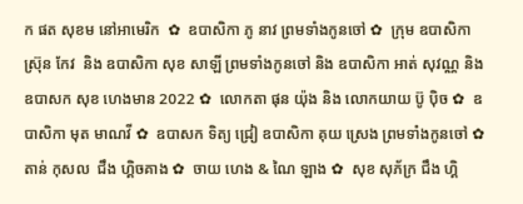ក ផត សុខម នៅអាមេរិក  ✿  ឧបាសិកា ភូ នាវ ព្រមទាំងកូនចៅ ✿  ក្រុម ឧបាសិកា ស្រ៊ុន កែវ  និង ឧបាសិកា សុខ សាឡី ព្រមទាំងកូនចៅ និង ឧបាសិកា អាត់ សុវណ្ណ និង  ឧបាសក សុខ ហេងមាន 2022 ✿  លោកតា ផុន យ៉ុង និង លោកយាយ ប៊ូ ប៉ិច ✿  ឧបាសិកា មុត មាណវី ✿  ឧបាសក ទិត្យ ជ្រៀ ឧបាសិកា គុយ ស្រេង ព្រមទាំងកូនចៅ ✿  តាន់ កុសល  ជឹង ហ្គិចគាង ✿  ចាយ ហេង & ណៃ ឡាង ✿  សុខ សុភ័ក្រ ជឹង ហ្គិ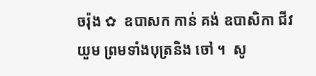ចរ៉ុង ✿  ឧបាសក កាន់ គង់ ឧបាសិកា ជីវ យួម ព្រមទាំងបុត្រនិង ចៅ ។  សូ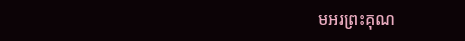មអរព្រះគុណ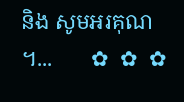និង សូមអរគុណ ។...       ✿  ✿  ✿